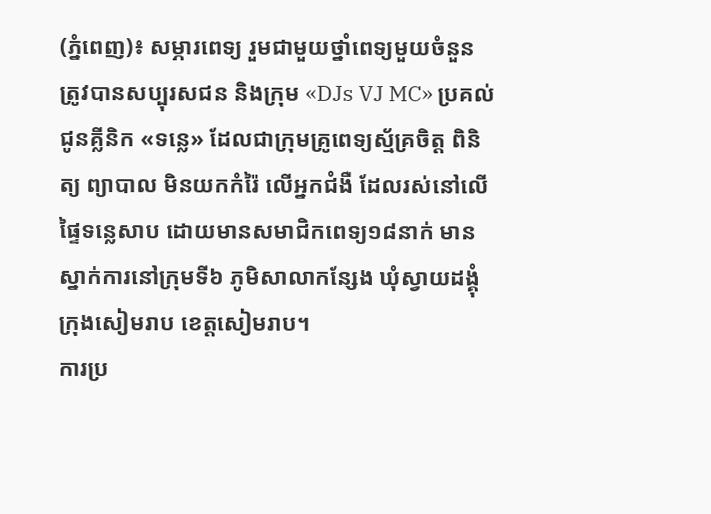(ភ្នំពេញ)៖ សម្ភារពេទ្យ រួមជាមួយថ្នាំពេទ្យមួយចំនួន ត្រូវបានសប្បុរសជន និងក្រុម «DJs VJ MC» ប្រគល់ជូនគ្លីនិក «ទន្លេ» ដែលជាក្រុមគ្រូពេទ្យស្ម័គ្រចិត្ត ពិនិត្យ ព្យាបាល មិនយកកំរ៉ៃ លើអ្នកជំងឺ ដែលរស់នៅលើផ្ទៃទន្លេសាប ដោយមានសមាជិកពេទ្យ១៨នាក់ មានស្នាក់ការនៅក្រុមទី៦ ភូមិសាលាកន្សែង ឃុំស្វាយដង្គុំ ក្រុងសៀមរាប ខេត្តសៀមរាប។
ការប្រ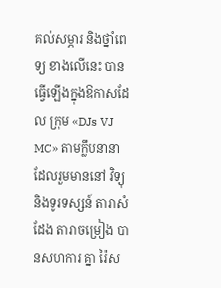គល់សម្ភារ និងថ្នាំពេទ្យ ខាងលើនេះ បានធ្វើឡើងក្នុងឱកាសដែល ក្រុម «DJs VJ MC» តាមក្លឹបនានា ដែលរួមមាននៅ វិទ្យុ និងទូរទស្សន៍ តារាសំដែង តារាចម្រៀង បានសហការ គ្នា រ៉ៃស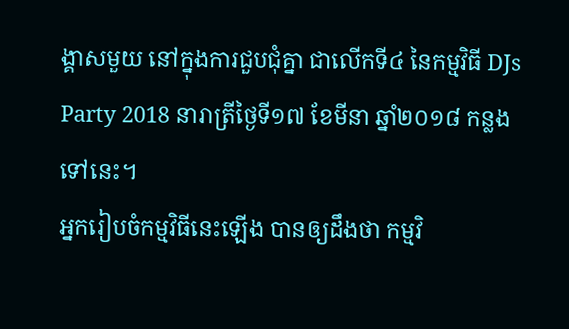ង្គាសមួយ នៅក្នុងការជួបជុំគ្នា ជាលើកទី៤ នៃកម្មវិធី DJs Party 2018 នារាត្រីថ្ងៃទី១៧ ខែមីនា ឆ្នាំ២០១៨ កន្លងទៅនេះ។
អ្នករៀបចំកម្មវិធីនេះឡើង បានឲ្យដឹងថា កម្មវិ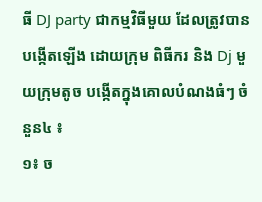ធី DJ party ជាកម្មវិធីមួយ ដែលត្រូវបានបង្កើតឡើង ដោយក្រុម ពិធីករ និង Dj មួយក្រុមតូច បង្កើតក្នុងគោលបំណងធំៗ ចំនួន៤ ៖
១៖ ច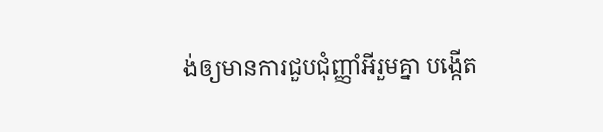ង់ឲ្យមានការជួបជុំញ្ញាំអីរួមគ្នា បង្កើត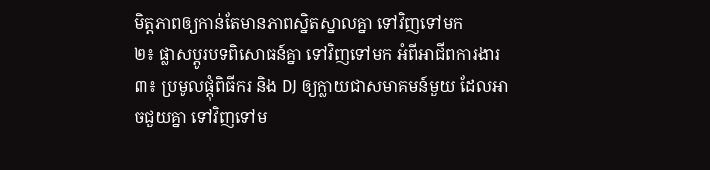មិត្តភាពឲ្យកាន់តែមានភាពស្និតស្នាលគ្នា ទៅវិញទៅមក
២៖ ផ្លាសប្តូរបទពិសោធន៍គ្នា ទៅវិញទៅមក អំពីអាជីពការងារ
៣៖ ប្រមូលផ្តុំពិធីករ និង DJ ឲ្យក្លាយជាសមាគមន៍មួយ ដែលអាចជួយគ្នា ទៅវិញទៅម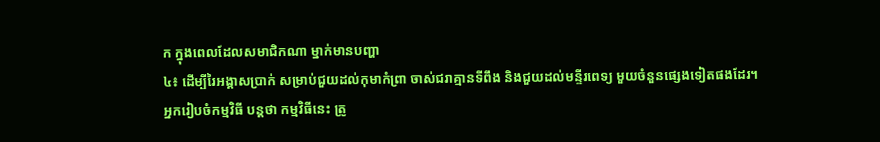ក ក្នុងពេលដែលសមាជិកណា ម្នាក់មានបញ្ហា
៤៖ ដើម្បីរៃអង្គាសប្រាក់ សម្រាប់ជួយដល់កុមាកំព្រា ចាស់ជរាគ្មានទីពឹង និងជួយដល់មន្ទីរពេទ្យ មួយចំនួនផ្សេងទៀតផងដែរ។
អ្នករៀបចំកម្មវិធី បន្តថា កម្មវិធីនេះ ត្រូ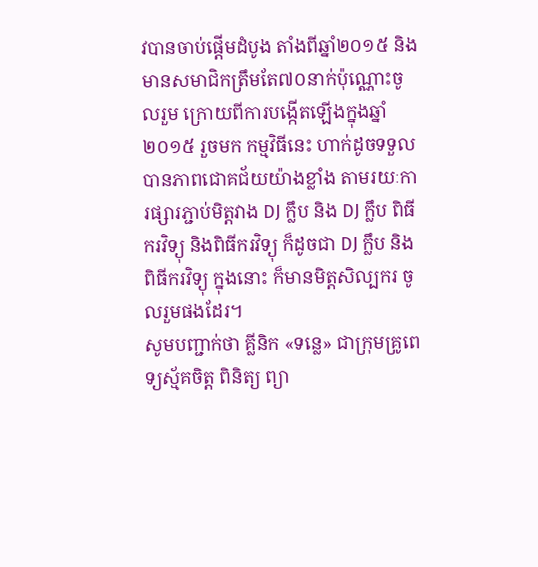វបានចាប់ផ្តើមដំបូង តាំងពីឆ្នាំ២០១៥ និងមានសមាជិកត្រឹមតែ៧០នាក់ប៉ុណ្ណោះចូលរួម ក្រោយពីការបង្កើតឡើងក្នុងឆ្នាំ២០១៥ រួចមក កម្មវិធីនេះ ហាក់ដូចទទួលបានភាពជោគជ័យយ៉ាងខ្លាំង តាមរយៈការផ្សារភ្ជាប់មិត្តវាង DJ ក្លឹប និង DJ ក្លឹប ពិធីករវិទ្យុ និងពិធីករវិទ្យុ ក៏ដូចជា DJ ក្លឹប និង ពិធីករវិទ្យុ ក្នុងនោះ ក៏មានមិត្តសិល្បករ ចូលរួមផងដែរ។
សូមបញ្ជាក់ថា គ្លីនិក «ទន្លេ» ជាក្រុមគ្រូពេទ្យស្ម័គចិត្ត ពិនិត្យ ព្យា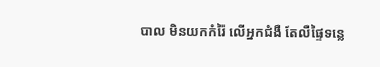បាល មិនយកកំរ៉ៃ លើអ្នកជំងឺ តែលឺផ្ទៃទន្លេ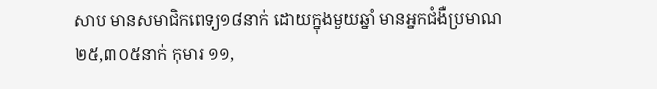សាប មានសមាជិកពេទ្យ១៨នាក់ ដោយក្នុងមួយឆ្នាំ មានអ្នកជំងឺប្រមាណ ២៥,៣០៥នាក់ កុមារ ១១,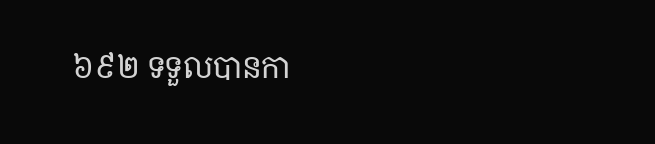៦៩២ ទទួលបានកា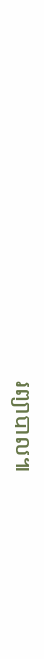រព្យាបាល៕